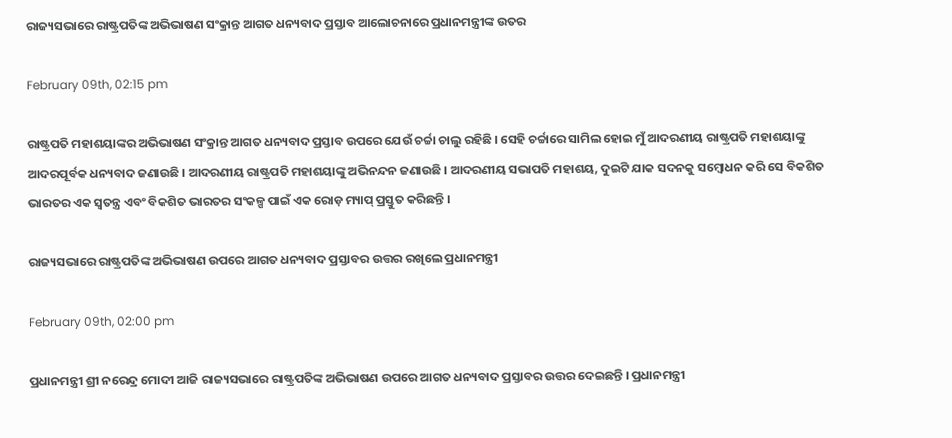ରାଜ୍ୟସଭାରେ ରାଷ୍ଟ୍ରପତିଙ୍କ ଅଭିଭାଷଣ ସଂକ୍ରାନ୍ତ ଆଗତ ଧନ୍ୟବାଦ ପ୍ରସ୍ତାବ ଆଲୋଚନାରେ ପ୍ରଧାନମନ୍ତ୍ରୀଙ୍କ ଉତର

February 09th, 02:15 pm

ରାଷ୍ଟ୍ରପତି ମହାଶୟାଙ୍କର ଅଭିଭାଷଣ ସଂକ୍ରାନ୍ତ ଆଗତ ଧନ୍ୟବାଦ ପ୍ରସ୍ତାବ ଉପରେ ଯେଉଁ ଚର୍ଚ୍ଚା ଚାଲୁ ରହିଛି । ସେହି ଚର୍ଚ୍ଚାରେ ସାମିଲ ହୋଇ ମୁଁ ଆଦରଣୀୟ ରାଷ୍ଟ୍ରପତି ମହାଶୟାଙ୍କୁ ଆଦରପୂର୍ବକ ଧନ୍ୟବାଦ ଜଣାଉଛି । ଆଦରଣୀୟ ରାଷ୍ଟ୍ରପତି ମହାଶୟାଙ୍କୁ ଅଭିନନ୍ଦନ ଜଣାଉଛି । ଆଦରଣୀୟ ସଭାପତି ମହାଶୟ, ଦୁଇଟି ଯାକ ସଦନକୁ ସମ୍ବୋଧନ କରି ସେ ବିକଶିତ ଭାରତର ଏକ ସ୍ୱତନ୍ତ୍ର ଏବଂ ବିକଶିତ ଭାରତର ସଂକଳ୍ପ ପାଇଁ ଏକ ରୋଡ଼ ମ୍ୟାପ୍ ପ୍ରସ୍ତୁତ କରିଛନ୍ତି ।

ରାଜ୍ୟସଭାରେ ରାଷ୍ଟ୍ରପତିଙ୍କ ଅଭିଭାଷଣ ଉପରେ ଆଗତ ଧନ୍ୟବାଦ ପ୍ରସ୍ତାବର ଉତ୍ତର ରଖିଲେ ପ୍ରଧାନମନ୍ତ୍ରୀ

February 09th, 02:00 pm

ପ୍ରଧାନମନ୍ତ୍ରୀ ଶ୍ରୀ ନରେନ୍ଦ୍ର ମୋଦୀ ଆଜି ରାଜ୍ୟସଭାରେ ରାଷ୍ଟ୍ରପତିଙ୍କ ଅଭିଭାଷଣ ଉପରେ ଆଗତ ଧନ୍ୟବାଦ ପ୍ରସ୍ତାବର ଉତ୍ତର ଦେଇଛନ୍ତି । ପ୍ରଧାନମନ୍ତ୍ରୀ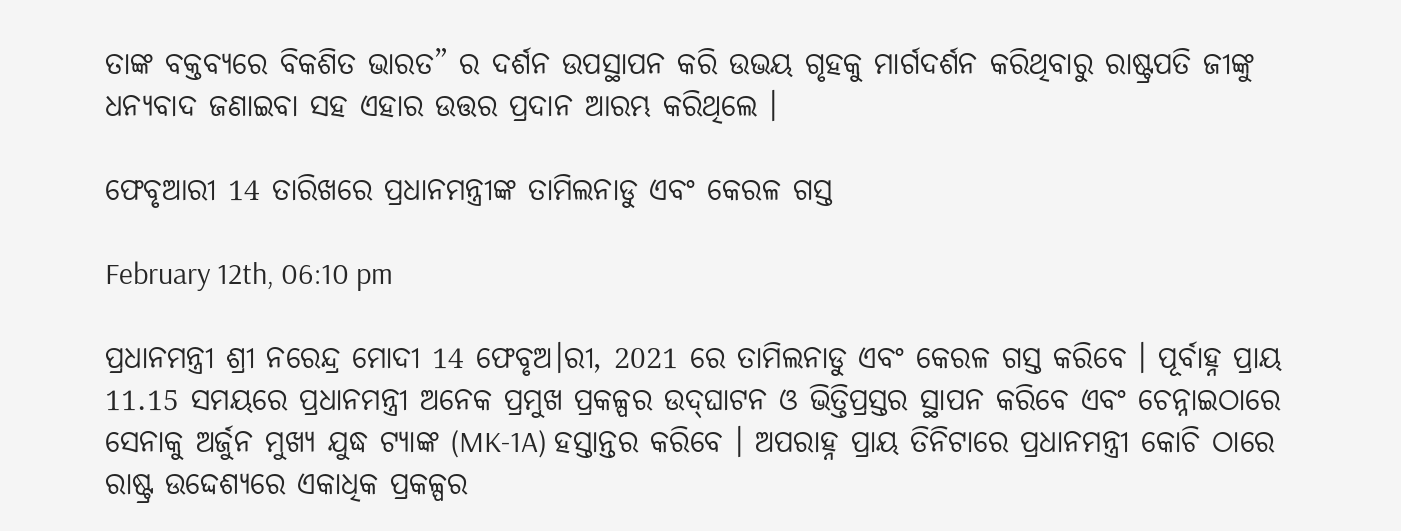ତାଙ୍କ ବକ୍ତବ୍ୟରେ ବିକଶିତ ଭାରତ” ର ଦର୍ଶନ ଉପସ୍ଥାପନ କରି ଉଭୟ ଗୃହକୁ ମାର୍ଗଦର୍ଶନ କରିଥିବାରୁ ରାଷ୍ଟ୍ରପତି ଜୀଙ୍କୁ ଧନ୍ୟବାଦ ଜଣାଇବା ସହ ଏହାର ଉତ୍ତର ପ୍ରଦାନ ଆରମ୍ଭ କରିଥିଲେ ।

ଫେବୃଆରୀ 14 ତାରିଖରେ ପ୍ରଧାନମନ୍ତ୍ରୀଙ୍କ ତାମିଲନାଡୁ ଏବଂ କେରଳ ଗସ୍ତ

February 12th, 06:10 pm

ପ୍ରଧାନମନ୍ତ୍ରୀ ଶ୍ରୀ ନରେନ୍ଦ୍ର ମୋଦୀ 14 ଫେବୃଅ।ରୀ, 2021 ରେ ତାମିଲନାଡୁ ଏବଂ କେରଳ ଗସ୍ତ କରିବେ । ପୂର୍ବାହ୍ନ ପ୍ରାୟ 11.15 ସମୟରେ ପ୍ରଧାନମନ୍ତ୍ରୀ ଅନେକ ପ୍ରମୁଖ ପ୍ରକଳ୍ପର ଉଦ୍‍ଘାଟନ ଓ ଭିତ୍ତିପ୍ରସ୍ତର ସ୍ଥାପନ କରିବେ ଏବଂ ଚେନ୍ନାଇଠାରେ ସେନାକୁ ଅର୍ଜୁନ ମୁଖ୍ୟ ଯୁଦ୍ଧ ଟ୍ୟାଙ୍କ (MK-1A) ହସ୍ତାନ୍ତର କରିବେ । ଅପରାହ୍ନ ପ୍ରାୟ ତିନିଟାରେ ପ୍ରଧାନମନ୍ତ୍ରୀ କୋଚି ଠାରେ ରାଷ୍ଟ୍ର ଉଦ୍ଦେଶ୍ୟରେ ଏକାଧିକ ପ୍ରକଳ୍ପର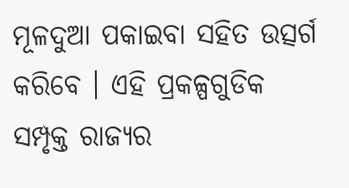ମୂଳଦୁଆ ପକାଇବା ସହିତ ଉତ୍ସର୍ଗ କରିବେ । ଏହି ପ୍ରକଳ୍ପଗୁଡିକ ସମ୍ପୃକ୍ତ ରାଜ୍ୟର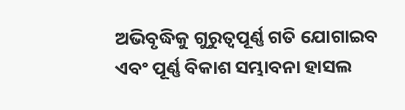ଅଭିବୃଦ୍ଧିକୁ ଗୁରୁତ୍ୱପୂର୍ଣ୍ଣ ଗତି ଯୋଗାଇବ ଏବଂ ପୂର୍ଣ୍ଣ ବିକାଶ ସମ୍ଭାବନା ହାସଲ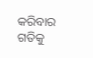କରିବାର ଗତିକୁ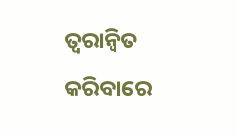ତ୍ୱରାନ୍ୱିତ କରିବାରେ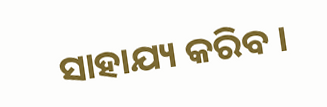ସାହାଯ୍ୟ କରିବ ।